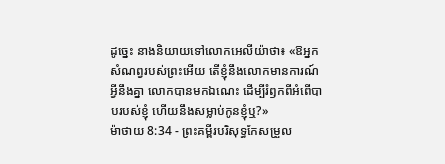ដូច្នេះ នាងនិយាយទៅលោកអេលីយ៉ាថា៖ «ឱអ្នកសំណព្វរបស់ព្រះអើយ តើខ្ញុំនឹងលោកមានការណ៍អ្វីនឹងគ្នា លោកបានមកឯណេះ ដើម្បីរំឭកពីអំពើបាបរបស់ខ្ញុំ ហើយនឹងសម្លាប់កូនខ្ញុំឬ?»
ម៉ាថាយ 8:34 - ព្រះគម្ពីរបរិសុទ្ធកែសម្រួល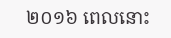២០១៦ ពេលនោះ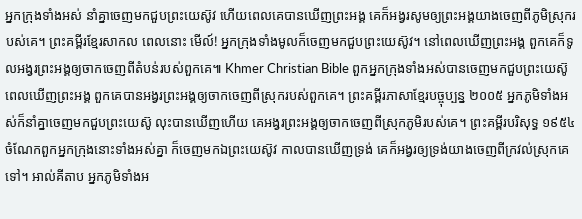អ្នកក្រុងទាំងអស់ នាំគ្នាចេញមកជួបព្រះយេស៊ូវ ហើយពេលគេបានឃើញព្រះអង្គ គេក៏អង្វរសូមឲ្យព្រះអង្គយាងចេញពីភូមិស្រុករបស់គេ។ ព្រះគម្ពីរខ្មែរសាកល ពេលនោះ មើល៍! អ្នកក្រុងទាំងមូលក៏ចេញមកជួបព្រះយេស៊ូវ។ នៅពេលឃើញព្រះអង្គ ពួកគេក៏ទូលអង្វរព្រះអង្គឲ្យចាកចេញពីតំបន់របស់ពួកគេ៕ Khmer Christian Bible ពួកអ្នកក្រុងទាំងអស់បានចេញមកជួបព្រះយេស៊ូ ពេលឃើញព្រះអង្គ ពួកគេបានអង្វរព្រះអង្គឲ្យចាកចេញពីស្រុករបស់ពួកគេ។ ព្រះគម្ពីរភាសាខ្មែរបច្ចុប្បន្ន ២០០៥ អ្នកភូមិទាំងអស់ក៏នាំគ្នាចេញមកជួបព្រះយេស៊ូ លុះបានឃើញហើយ គេអង្វរព្រះអង្គឲ្យចាកចេញពីស្រុកភូមិរបស់គេ។ ព្រះគម្ពីរបរិសុទ្ធ ១៩៥៤ ចំណែកពួកអ្នកក្រុងនោះទាំងអស់គ្នា ក៏ចេញមកឯព្រះយេស៊ូវ កាលបានឃើញទ្រង់ គេក៏អង្វរឲ្យទ្រង់យាងចេញពីក្រវល់ស្រុកគេទៅ។ អាល់គីតាប អ្នកភូមិទាំងអ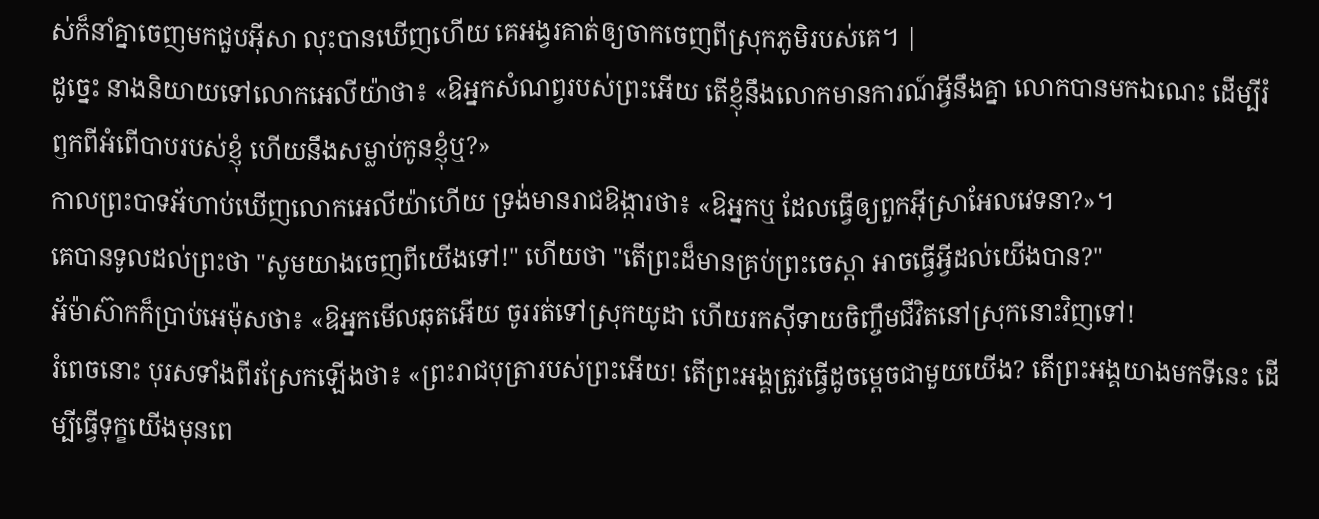ស់ក៏នាំគ្នាចេញមកជួបអ៊ីសា លុះបានឃើញហើយ គេអង្វរគាត់ឲ្យចាកចេញពីស្រុកភូមិរបស់គេ។ |
ដូច្នេះ នាងនិយាយទៅលោកអេលីយ៉ាថា៖ «ឱអ្នកសំណព្វរបស់ព្រះអើយ តើខ្ញុំនឹងលោកមានការណ៍អ្វីនឹងគ្នា លោកបានមកឯណេះ ដើម្បីរំឭកពីអំពើបាបរបស់ខ្ញុំ ហើយនឹងសម្លាប់កូនខ្ញុំឬ?»
កាលព្រះបាទអ័ហាប់ឃើញលោកអេលីយ៉ាហើយ ទ្រង់មានរាជឱង្ការថា៖ «ឱអ្នកឬ ដែលធ្វើឲ្យពួកអ៊ីស្រាអែលវេទនា?»។
គេបានទូលដល់ព្រះថា "សូមយាងចេញពីយើងទៅ!" ហើយថា "តើព្រះដ៏មានគ្រប់ព្រះចេស្តា អាចធ្វើអ្វីដល់យើងបាន?"
អ័ម៉ាស៊ាកក៏ប្រាប់អេម៉ុសថា៖ «ឱអ្នកមើលឆុតអើយ ចូររត់ទៅស្រុកយូដា ហើយរកស៊ីទាយចិញ្ចឹមជីវិតនៅស្រុកនោះវិញទៅ!
រំពេចនោះ បុរសទាំងពីរស្រែកឡើងថា៖ «ព្រះរាជបុត្រារបស់ព្រះអើយ! តើព្រះអង្គត្រូវធ្វើដូចម្តេចជាមួយយើង? តើព្រះអង្គយាងមកទីនេះ ដើម្បីធ្វើទុក្ខយើងមុនពេ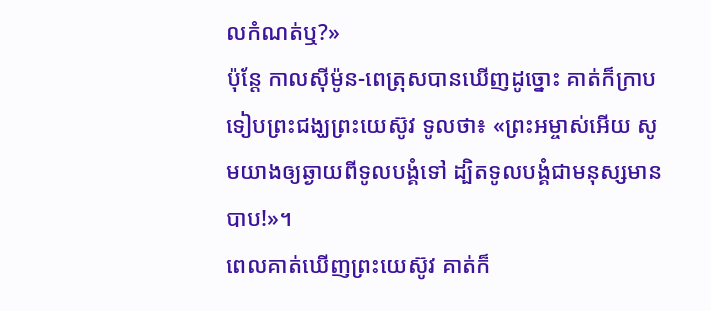លកំណត់ឬ?»
ប៉ុន្ដែ កាលស៊ីម៉ូន-ពេត្រុសបានឃើញដូច្នោះ គាត់ក៏ក្រាបទៀបព្រះជង្ឃព្រះយេស៊ូវ ទូលថា៖ «ព្រះអម្ចាស់អើយ សូមយាងឲ្យឆ្ងាយពីទូលបង្គំទៅ ដ្បិតទូលបង្គំជាមនុស្សមានបាប!»។
ពេលគាត់ឃើញព្រះយេស៊ូវ គាត់ក៏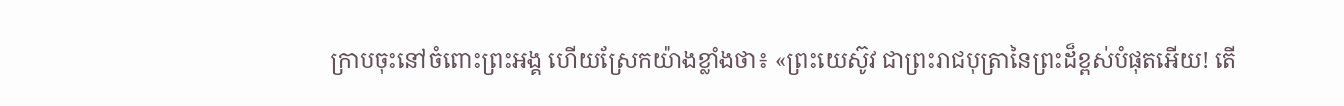ក្រាបចុះនៅចំពោះព្រះអង្គ ហើយស្រែកយ៉ាងខ្លាំងថា៖ «ព្រះយេស៊ូវ ជាព្រះរាជបុត្រានៃព្រះដ៏ខ្ពស់បំផុតអើយ! តើ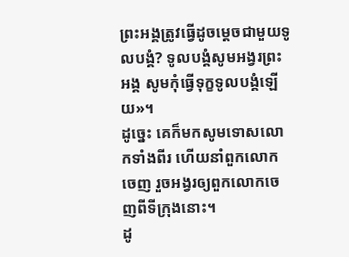ព្រះអង្គត្រូវធ្វើដូចម្ដេចជាមួយទូលបង្គំ? ទូលបង្គំសូមអង្វរព្រះអង្គ សូមកុំធ្វើទុក្ខទូលបង្គំឡើយ»។
ដូច្នេះ គេក៏មកសូមទោសលោកទាំងពីរ ហើយនាំពួកលោកចេញ រួចអង្វរឲ្យពួកលោកចេញពីទីក្រុងនោះ។
ដូ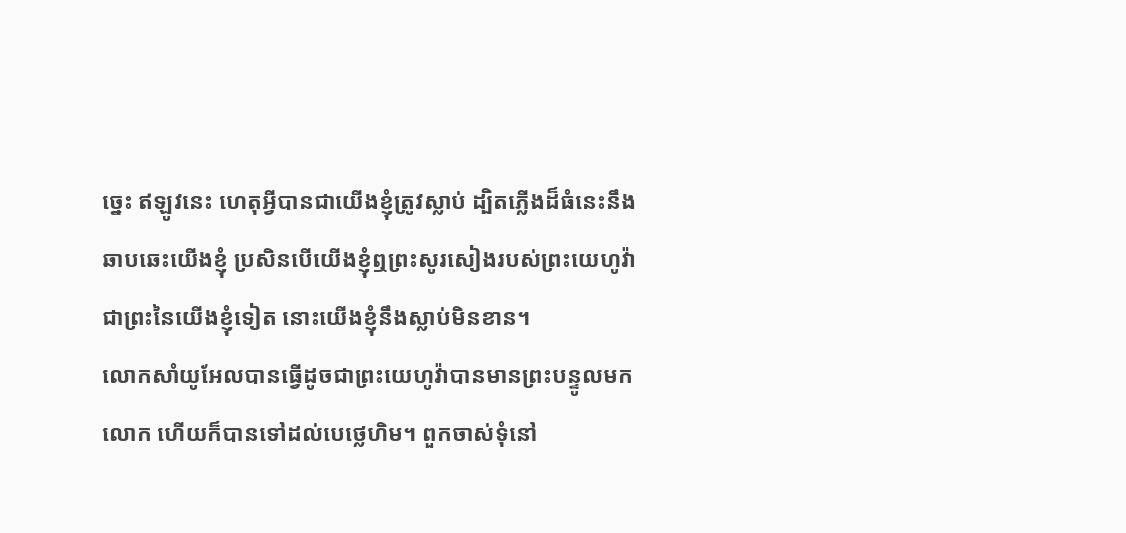ច្នេះ ឥឡូវនេះ ហេតុអ្វីបានជាយើងខ្ញុំត្រូវស្លាប់ ដ្បិតភ្លើងដ៏ធំនេះនឹងឆាបឆេះយើងខ្ញុំ ប្រសិនបើយើងខ្ញុំឮព្រះសូរសៀងរបស់ព្រះយេហូវ៉ាជាព្រះនៃយើងខ្ញុំទៀត នោះយើងខ្ញុំនឹងស្លាប់មិនខាន។
លោកសាំយូអែលបានធ្វើដូចជាព្រះយេហូវ៉ាបានមានព្រះបន្ទូលមកលោក ហើយក៏បានទៅដល់បេថ្លេហិម។ ពួកចាស់ទុំនៅ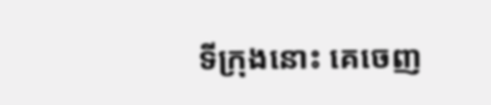ទីក្រុងនោះ គេចេញ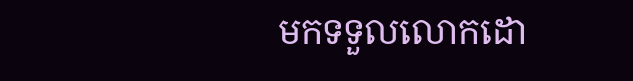មកទទួលលោកដោ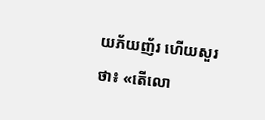យភ័យញ័រ ហើយសួរថា៖ «តើលោ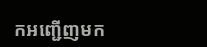កអញ្ជើញមក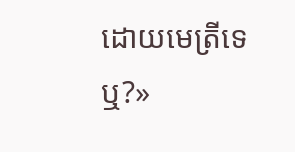ដោយមេត្រីទេឬ?»